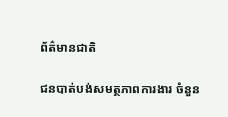ព័ត៌មានជាតិ

ជនបាត់បង់សមត្ថភាពការងារ ចំនួន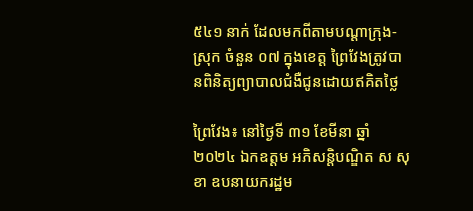៥៤១ នាក់ ដែលមកពីតាមបណ្តាក្រុង-ស្រុក ចំនួន ០៧ ក្នុងខេត្ត ព្រៃវែងត្រូវបានពិនិត្យព្យាបាលជំងឺជូនដោយឥគិតថ្លៃ

ព្រៃវែង៖ នៅថ្ងៃទី ៣១ ខែមីនា ឆ្នាំ២០២៤ ឯកឧត្តម អភិសន្តិបណ្ឌិត ស សុខា ឧបនាយករដ្ឋម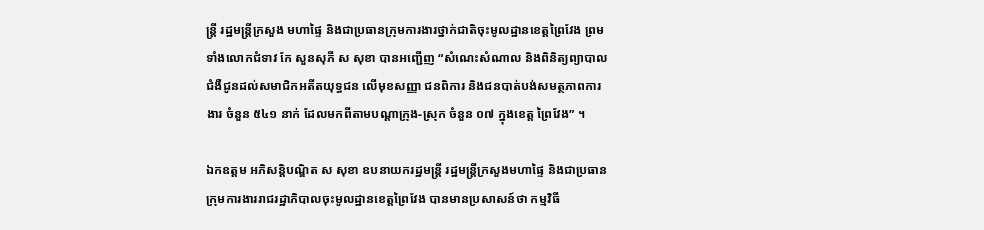ន្ត្រី រដ្ឋមន្ត្រីក្រសួង មហាផ្ទៃ និងជាប្រធានក្រុមការងារថ្នាក់ជាតិចុះមូលដ្ឋានខេត្តព្រៃវែង ព្រមទាំងលោកជំទាវ កែ សួនសុភី ស សុខា បានអញ្ជើញ “សំណេះសំណាល និងពិនិត្យព្យាបាលជំងឺជូនដល់សមាជិកអតីតយុទ្ធជន លើមុខសញ្ញា ជនពិការ និងជនបាត់បង់សមត្ថភាពការងារ ចំនួន ៥៤១ នាក់ ដែលមកពីតាមបណ្តាក្រុង-ស្រុក ចំនួន ០៧ ក្នុងខេត្ត ព្រៃវែង” ។

ឯកឧត្ដម អភិសន្តិបណ្ឌិត ស សុខា ឧបនាយករដ្ឋមន្ត្រី រដ្ឋមន្ត្រីក្រសួងមហាផ្ទៃ និងជាប្រធានក្រុមការងាររាជរដ្ឋាភិបាលចុះមូលដ្ឋានខេត្តព្រៃវែង បានមានប្រសាសន៍ថា កម្មវិធី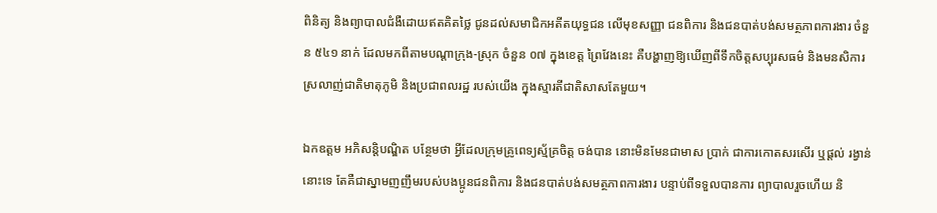ពិនិត្យ និងព្យាបាលជំងឺដោយឥតគិតថ្លៃ ជូនដល់សមាជិកអតីតយុទ្ធជន លើមុខសញ្ញា ជនពិការ និងជនបាត់បង់សមត្ថភាពការងារ ចំនួន ៥៤១ នាក់ ដែលមកពីតាមបណ្តាក្រុង-ស្រុក ចំនួន ០៧ ក្នុងខេត្ត ព្រៃវែងនេះ គឺបង្ហាញឱ្យឃើញពីទឹកចិត្តសប្បុរសធម៌ និងមនសិការស្រលាញ់ជាតិមាតុភូមិ និងប្រជាពលរដ្ឋ របស់យើង ក្នុងស្មារតីជាតិសាសតែមួយ។

ឯកឧត្ដម អភិសន្តិបណ្ឌិត បន្ថែមថា អ្វីដែលក្រុមគ្រូពេទ្យស្ម័គ្រចិត្ត ចង់បាន នោះមិនមែនជាមាស ប្រាក់ ជាការកោតសរសើរ ឬផ្តល់ រង្វាន់នោះទេ តែគឺជាស្នាមញញឹមរបស់បងប្អូនជនពិការ និងជនបាត់បង់សមត្ថភាពការងារ បន្ទាប់ពីទទួលបានការ ព្យាបាលរួចហើយ និ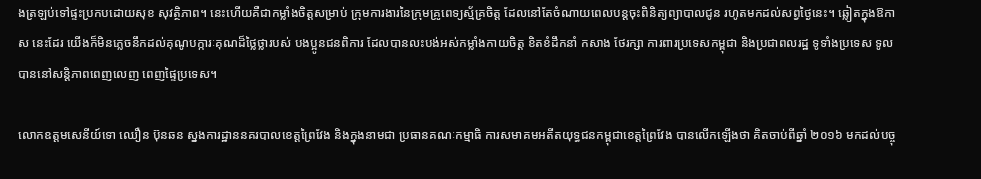ងត្រឡប់ទៅផ្ទះប្រកបដោយសុខ សុវត្ថិភាព។ នេះហើយគឺជាកម្លាំងចិត្តសម្រាប់ ក្រុមការងារនៃក្រុមគ្រូពេទ្យស្ម័គ្រចិត្ត ដែលនៅតែចំណាយពេលបន្តចុះពិនិត្យព្យាបាលជូន រហូតមកដល់សព្វថ្ងៃនេះ។ ឆ្លៀតក្នុងឱកាស នេះដែរ យើងក៏មិនភ្លេចនឹកដល់គុណូបក្ការៈគុណដ៏ថ្លៃថ្លារបស់ បងប្អូនជនពិការ ដែលបានលះបង់អស់កម្លាំងកាយចិត្ត ខិតខំដឹកនាំ កសាង ថែរក្សា ការពារប្រទេសកម្ពុជា និងប្រជាពលរដ្ឋ ទូទាំងប្រទេស ទូលបាននៅសន្តិភាពពេញលេញ ពេញផ្ទៃប្រទេស។

លោកឧត្តមសេនីយ៍ទោ ឈឿន ប៊ុនឆន ស្នងការដ្ឋាននគរបាលខេត្តព្រៃវែង និងក្នុងនាមជា ប្រធានគណៈកម្មាធិ ការសមាគមអតីតយុទ្ធជនកម្ពុជាខេត្តព្រៃវែង បានលើកឡើងថា គិតចាប់ពីឆ្នាំ ២០១៦ មកដល់បច្ចុ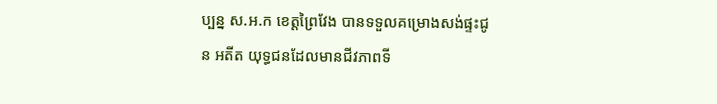ប្បន្ន ស.អ.ក ខេត្តព្រៃវែង បានទទួលគម្រោងសង់ផ្ទះជូន អតីត យុទ្ធជនដែលមានជីវភាពទី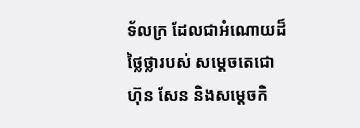ទ័លក្រ ដែលជាអំណោយដ៏ថ្លៃថ្លារបស់ សម្តេចតេជោ ហ៊ុន សែន និងសម្តេចកិ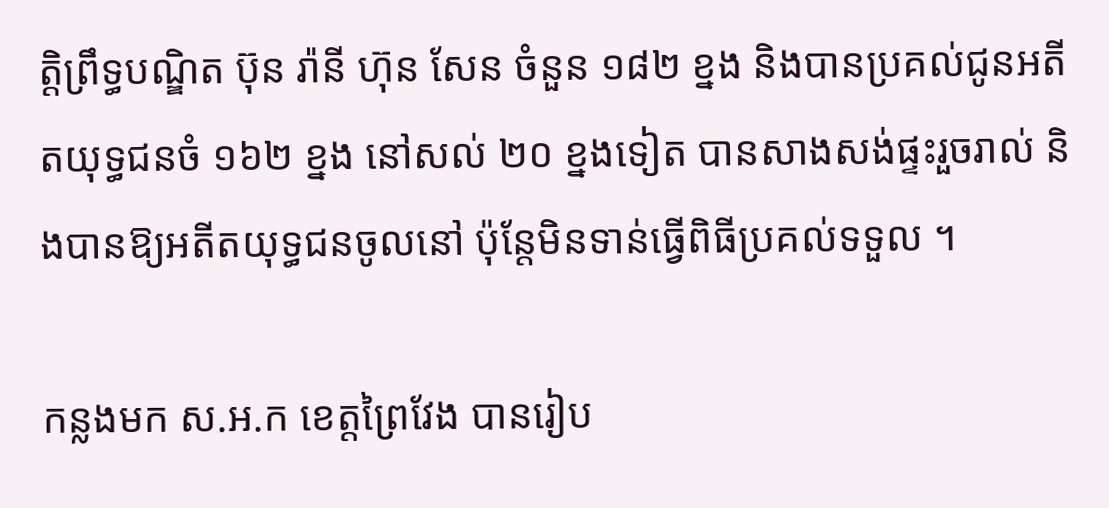ត្តិព្រឹទ្ធបណ្ឌិត ប៊ុន រ៉ានី ហ៊ុន សែន ចំនួន ១៨២ ខ្នង និងបានប្រគល់ជូនអតីតយុទ្ធជនចំ ១៦២ ខ្នង នៅសល់ ២០ ខ្នងទៀត បានសាងសង់ផ្ទះរួចរាល់ និងបានឱ្យអតីតយុទ្ធជនចូលនៅ ប៉ុន្តែមិនទាន់ធ្វើពិធីប្រគល់ទទួល ។

កន្លងមក ស.អ.ក ខេត្តព្រៃវែង បានរៀប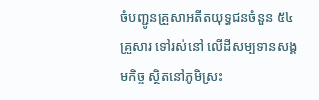ចំបញ្ជូនគ្រួសាអតីតយុទ្ធជនចំនួន ៥៤ គ្រួសារ ទៅរស់នៅ លើដីសម្បទានសង្គមកិច្ច ស្ថិតនៅភូមិស្រះ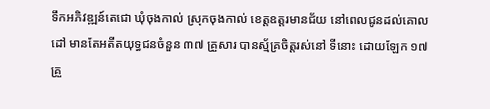ទឹកអភិវឌ្ឍន៍តេជោ ឃុំចុងកាល់ ស្រុកចុងកាល់ ខេត្តឧត្តរមានជ័យ នៅពេលជូនដល់គោលដៅ មានតែអតីតយុទ្ធជនចំនួន ៣៧ គ្រួសារ បានស្ម័គ្រចិត្តរស់នៅ ទីនោះ ដោយឡែក ១៧ គ្រួ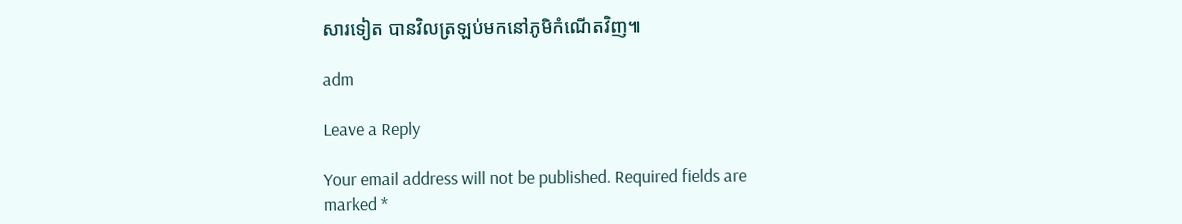សារទៀត បានវិលត្រឡប់មកនៅភូមិកំណើតវិញ៕

adm

Leave a Reply

Your email address will not be published. Required fields are marked *